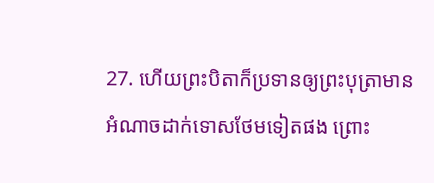27. ហើយព្រះបិតាក៏ប្រទានឲ្យព្រះបុត្រាមានអំណាចដាក់ទោសថែមទៀតផង ព្រោះ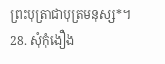ព្រះបុត្រាជាបុត្រមនុស្ស*។
28. សុំកុំងឿង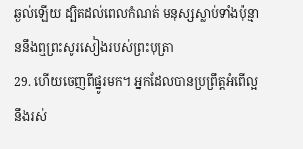ឆ្ងល់ឡើយ ដ្បិតដល់ពេលកំណត់ មនុស្សស្លាប់ទាំងប៉ុន្មាននឹងឮព្រះសូរសៀងរបស់ព្រះបុត្រា
29. ហើយចេញពីផ្នូរមក។ អ្នកដែលបានប្រព្រឹត្តអំពើល្អនឹងរស់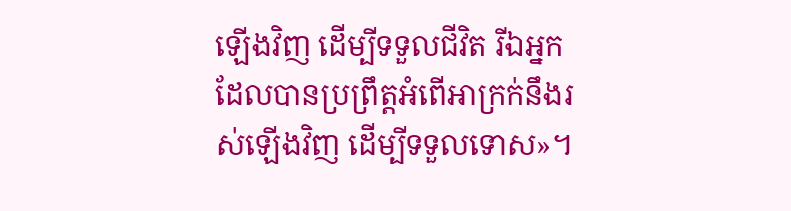ឡើងវិញ ដើម្បីទទួលជីវិត រីឯអ្នកដែលបានប្រព្រឹត្តអំពើអាក្រក់នឹងរស់ឡើងវិញ ដើម្បីទទួលទោស»។